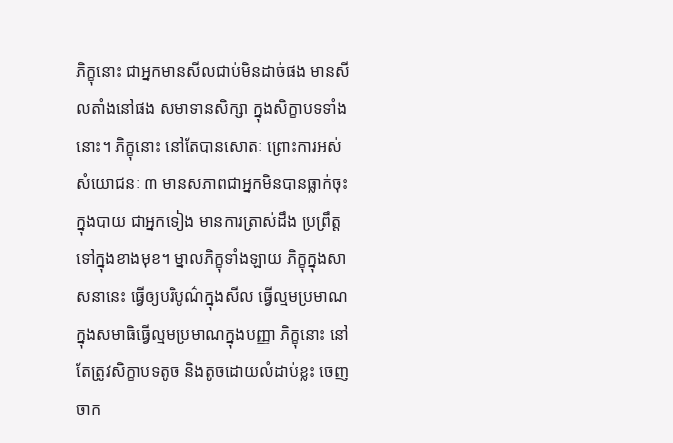ភិក្ខុនោះ ជាអ្នកមានសីលជាប់មិនដាច់ផង មានសីលតាំងនៅផង សមាទានសិក្សា ក្នុងសិក្ខាបទទាំងនោះ។ ភិក្ខុនោះ នៅតែបានសោតៈ ព្រោះការអស់សំយោជនៈ ៣ មានសភាពជាអ្នកមិនបានធ្លាក់ចុះ ក្នុងបាយ ជាអ្នកទៀង មានការត្រាស់ដឹង ប្រព្រឹត្តទៅក្នុងខាងមុខ។ ម្នាលភិក្ខុទាំងឡាយ ភិក្ខុក្នុងសាសនានេះ ធ្វើឲ្យបរិបូណ៌ក្នុងសីល ធ្វើល្មមប្រមាណក្នុងសមាធិធ្វើល្មមប្រមាណក្នុងបញ្ញា ភិក្ខុនោះ នៅតែត្រូវសិក្ខាបទតូច និងតូចដោយលំដាប់ខ្លះ ចេញចាក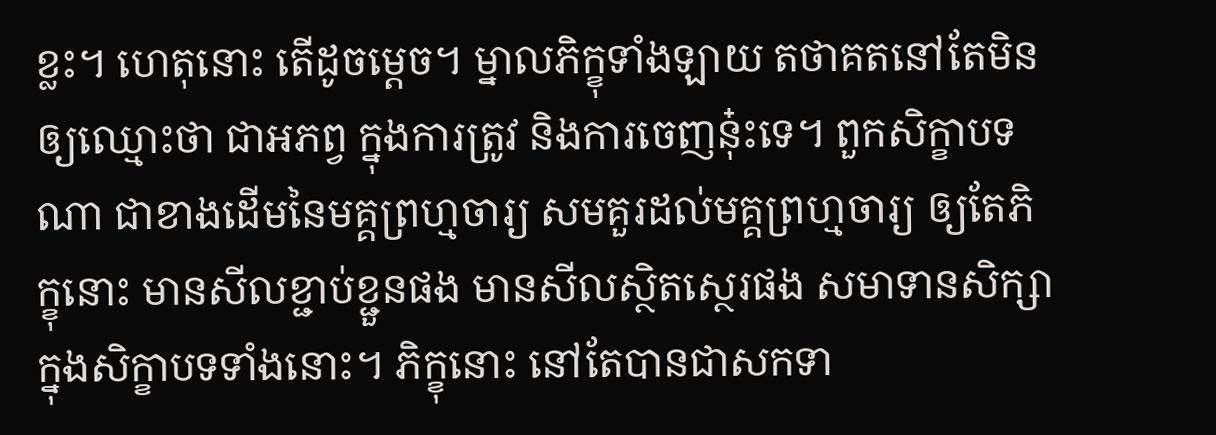ខ្លះ។ ហេតុនោះ តើដូចម្ដេច។ ម្នាលភិក្ខុទាំងឡាយ តថាគតនៅតែមិនឲ្យឈ្មោះថា ជាអភព្វ ក្នុងការត្រូវ និងការចេញនុ៎ះទេ។ ពួកសិក្ខាបទណា ជាខាងដើមនៃមគ្គព្រហ្មចារ្យ សមគួរដល់មគ្គព្រហ្មចារ្យ ឲ្យតែភិក្ខុនោះ មានសីលខ្ជាប់ខ្ជួនផង មានសីលស្ថិតស្ថេរផង សមាទានសិក្សា ក្នុងសិក្ខាបទទាំងនោះ។ ភិក្ខុនោះ នៅតែបានជាសកទា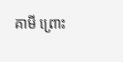គាមី ព្រោះ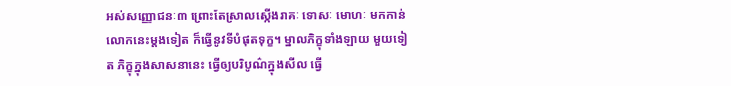អស់សញ្ញោជនៈ៣ ព្រោះតែស្រាលស្កើងរាគៈ ទោសៈ មោហៈ មកកាន់លោកនេះម្ដងទៀត ក៏ធ្វើនូវទីបំផុតទុក្ខ។ ម្នាលភិក្ខុទាំងឡាយ មួយទៀត ភិក្ខុក្នុងសាសនានេះ ធ្វើឲ្យបរិបូណ៌ក្នុងសីល ធ្វើ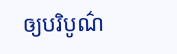ឲ្យបរិបូណ៌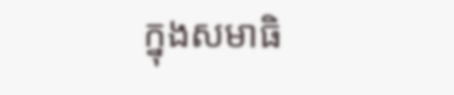ក្នុងសមាធិ